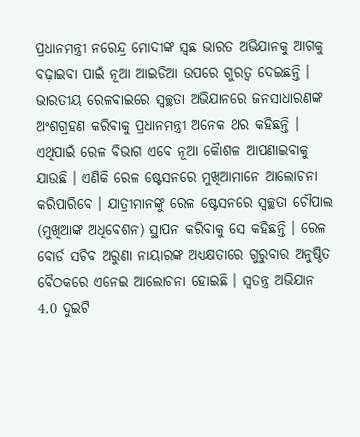ପ୍ରଧାନମନ୍ତ୍ରୀ ନରେନ୍ଦ୍ର ମୋଦୀଙ୍କ ସ୍ଵଛ ଭାରତ ଅଭିଯାନକୁ ଆଗକୁ ବଢ଼ାଇବା ପାଇଁ ନୂଆ ଆଇଡିଆ ଉପରେ ଗୁରତ୍ବ ଦେଇଛନ୍ତି । ଭାରତୀୟ ରେଳବାଇରେ ସ୍ୱଚ୍ଛତା ଅଭିଯାନରେ ଜନସାଧାରଣଙ୍କ ଅଂଶଗ୍ରହଣ କରିବାକୁ ପ୍ରଧାନମନ୍ତ୍ରୀ ଅନେକ ଥର କହିଛନ୍ତି । ଏଥିପାଇଁ ରେଳ ବିଭାଗ ଏବେ ନୂଆ କୈାଶଳ ଆପଣାଇବାକୁ ଯାଉଛି । ଏଣିକି ରେଳ ଷ୍ଟେସନରେ ମୁଖିଆମାନେ ଆଲୋଚନା କରିପାରିବେ । ଯାତ୍ରୀମାନଙ୍କୁ ରେଳ ଷ୍ଟେସନରେ ସ୍ୱଚ୍ଛତା ଚୌପାଲ (ମୁଖିଆଙ୍କ ଅଧିବେଶନ) ସ୍ଥାପନ କରିବାକୁ ସେ କହିଛନ୍ତି । ରେଳ ବୋର୍ଡ ସଚିବ ଅରୁଣା ନାୟାରଙ୍କ ଅଧ୍ୟକ୍ଷତାରେ ଗୁରୁବାର ଅନୁଷ୍ଠିତ ବୈଠକରେ ଏନେଇ ଆଲୋଚନା ହୋଇଛି । ସ୍ୱତନ୍ତ୍ର ଅଭିଯାନ 4.0 ଦୁଇଟି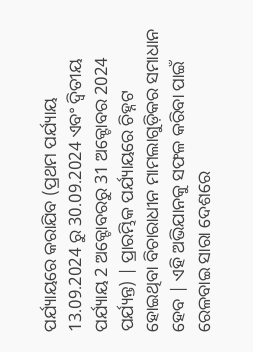ପର୍ଯ୍ୟାୟରେ କରାଯିବ (ପ୍ରଥମ ପର୍ଯ୍ୟାୟ 13.09.2024 ରୁ 30.09.2024 ଏବଂ ଦ୍ୱିତୀୟ ପର୍ଯ୍ୟାୟ 2 ଅକ୍ଟୋବରରୁ 31 ଅକ୍ଟୋବର 2024 ପର୍ଯ୍ୟନ୍ତ) | ପ୍ରାରମ୍ଭିକ ପର୍ଯ୍ୟାୟରେ ଚିହ୍ନଟ ହୋଇଥିବା ବିଚାରାଧୀନ ମାମଲାଗୁଡ଼ିକର ସମାଧାନ ହେବ | ଏହି ଅଭିଯାନକୁ ସଫଳ କରିବା ପାଇଁ ରେଳବାଇ ସାରା ଦେଶରେ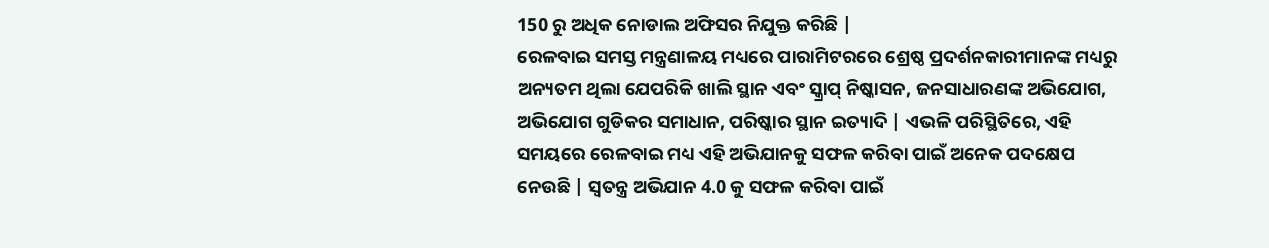150 ରୁ ଅଧିକ ନୋଡାଲ ଅଫିସର ନିଯୁକ୍ତ କରିଛି |
ରେଳବାଇ ସମସ୍ତ ମନ୍ତ୍ରଣାଳୟ ମଧ୍ୟରେ ପାରାମିଟରରେ ଶ୍ରେଷ୍ଠ ପ୍ରଦର୍ଶନକାରୀମାନଙ୍କ ମଧ୍ୟରୁ ଅନ୍ୟତମ ଥିଲା ଯେପରିକି ଖାଲି ସ୍ଥାନ ଏବଂ ସ୍କ୍ରାପ୍ ନିଷ୍କାସନ, ଜନସାଧାରଣଙ୍କ ଅଭିଯୋଗ, ଅଭିଯୋଗ ଗୁଡିକର ସମାଧାନ, ପରିଷ୍କାର ସ୍ଥାନ ଇତ୍ୟାଦି | ଏଭଳି ପରିସ୍ଥିତିରେ, ଏହି ସମୟରେ ରେଳବାଇ ମଧ୍ୟ ଏହି ଅଭିଯାନକୁ ସଫଳ କରିବା ପାଇଁ ଅନେକ ପଦକ୍ଷେପ ନେଉଛି | ସ୍ୱତନ୍ତ୍ର ଅଭିଯାନ 4.0 କୁ ସଫଳ କରିବା ପାଇଁ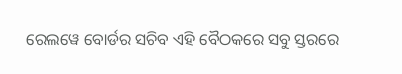ରେଲୱେ ବୋର୍ଡର ସଚିବ ଏହି ବୈଠକରେ ସବୁ ସ୍ତରରେ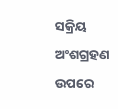ସକ୍ରିୟ ଅଂଶଗ୍ରହଣ ଉପରେ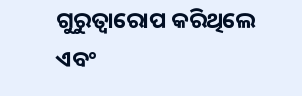ଗୁରୁତ୍ୱାରୋପ କରିଥିଲେ ଏବଂ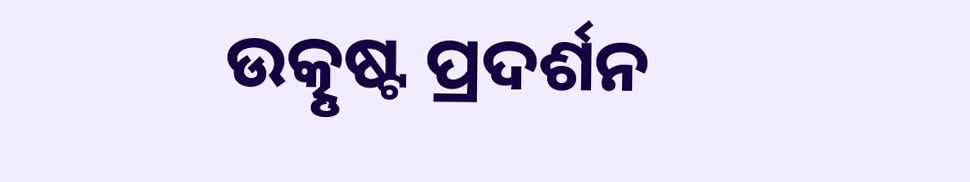ଉତ୍କୃଷ୍ଟ ପ୍ରଦର୍ଶନ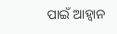ପାଇଁ ଆହ୍ୱାନ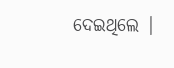ଦେଇଥିଲେ |